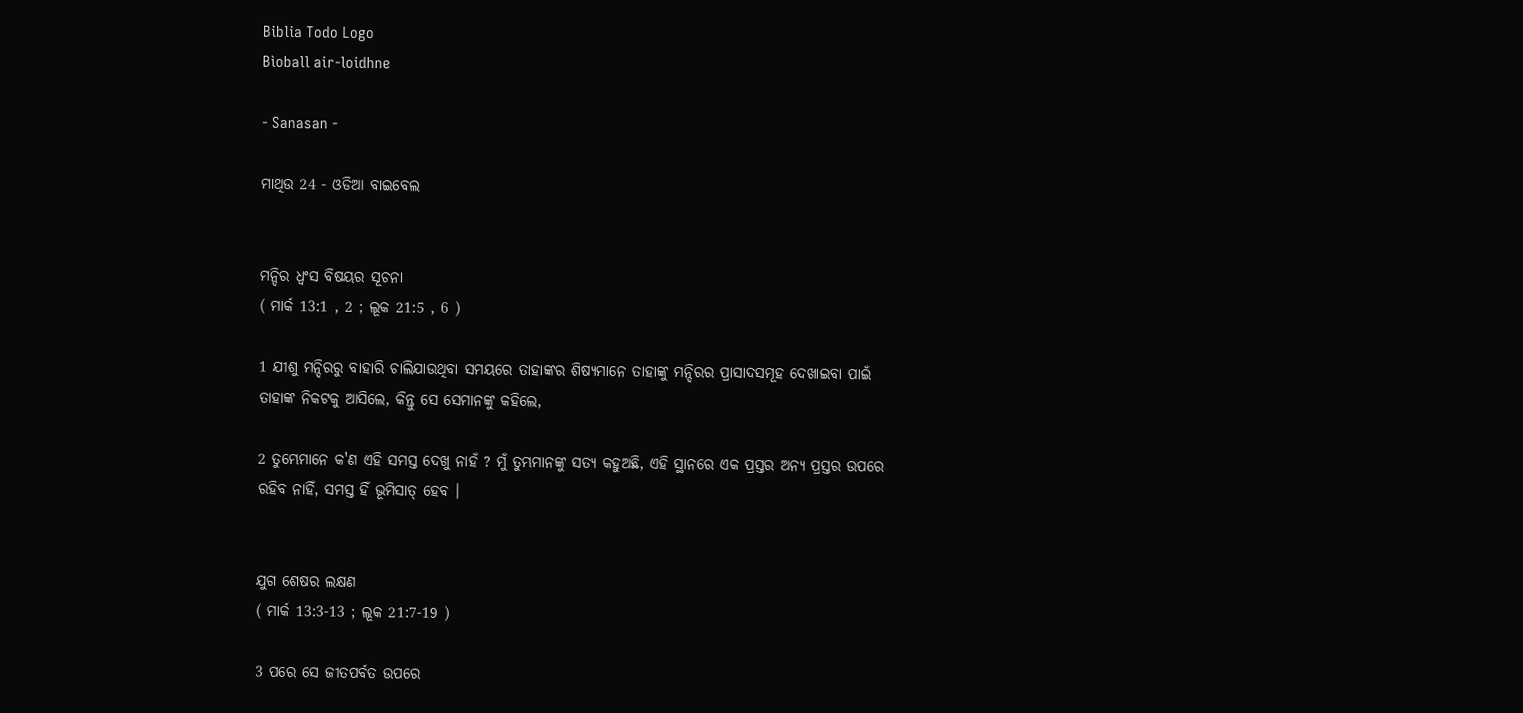Biblia Todo Logo
Bìoball air-loidhne

- Sanasan -

ମାଥିଉ 24 - ଓଡିଆ ବାଇବେଲ


ମନ୍ଦିର ଧ୍ୱଂସ ବିଷୟର ସୂଚନା
( ମାର୍କ 13:1 , 2 ; ଲୂକ 21:5 , 6 )

1 ଯୀଶୁ ମନ୍ଦିରରୁ ବାହାରି ଚାଲିଯାଉଥିବା ସମୟରେ ତାହାଙ୍କର ଶିଷ୍ୟମାନେ ତାହାଙ୍କୁ ମନ୍ଦିରର ପ୍ରାସାଦସମୂହ ଦେଖାଇବା ପାଇଁ ତାହାଙ୍କ ନିକଟକୁ ଆସିଲେ, କିନ୍ତୁ ସେ ସେମାନଙ୍କୁ କହିଲେ,

2 ତୁମ୍ଭେମାନେ କ'ଣ ଏହି ସମସ୍ତ ଦେଖୁ ନାହଁ ? ମୁଁ ତୁମ୍ଭମାନଙ୍କୁ ସତ୍ୟ କହୁଅଛି, ଏହି ସ୍ଥାନରେ ଏକ ପ୍ରସ୍ତର ଅନ୍ୟ ପ୍ରସ୍ତର ଉପରେ ରହିବ ନାହିଁ, ସମସ୍ତ ହିଁ ଭୂମିସାତ୍ ହେବ ।


ଯୁଗ ଶେଷର ଲକ୍ଷଣ
( ମାର୍କ 13:3-13 ; ଲୂକ 21:7-19 )

3 ପରେ ସେ ଜୀତପର୍ବତ ଉପରେ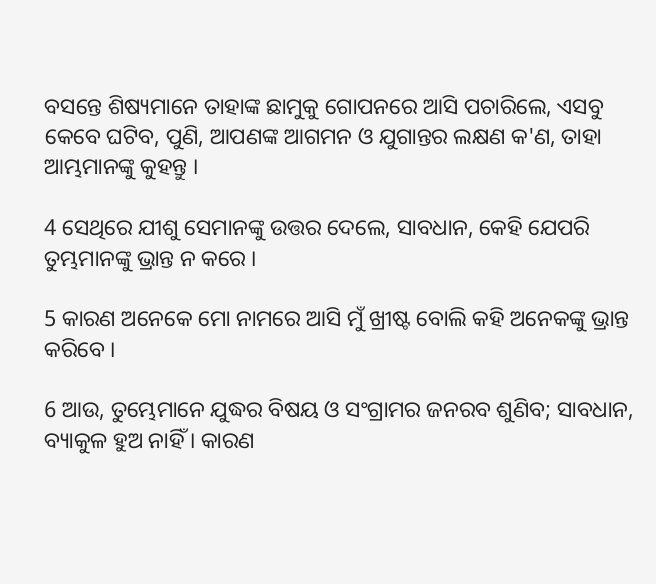ବସନ୍ତେ ଶିଷ୍ୟମାନେ ତାହାଙ୍କ ଛାମୁକୁ ଗୋପନରେ ଆସି ପଚାରିଲେ, ଏସବୁ କେବେ ଘଟିବ, ପୁଣି, ଆପଣଙ୍କ ଆଗମନ ଓ ଯୁଗାନ୍ତର ଲକ୍ଷଣ କ'ଣ, ତାହା ଆମ୍ଭମାନଙ୍କୁ କୁହନ୍ତୁ ।

4 ସେଥିରେ ଯୀଶୁ ସେମାନଙ୍କୁ ଉତ୍ତର ଦେଲେ, ସାବଧାନ, କେହି ଯେପରି ତୁମ୍ଭମାନଙ୍କୁ ଭ୍ରାନ୍ତ ନ କରେ ।

5 କାରଣ ଅନେକେ ମୋ ନାମରେ ଆସି ମୁଁ ଖ୍ରୀଷ୍ଟ ବୋଲି କହି ଅନେକଙ୍କୁ ଭ୍ରାନ୍ତ କରିବେ ।

6 ଆଉ, ତୁମ୍ଭେମାନେ ଯୁଦ୍ଧର ବିଷୟ ଓ ସଂଗ୍ରାମର ଜନରବ ଶୁଣିବ; ସାବଧାନ, ବ୍ୟାକୁଳ ହୁଅ ନାହିଁ । କାରଣ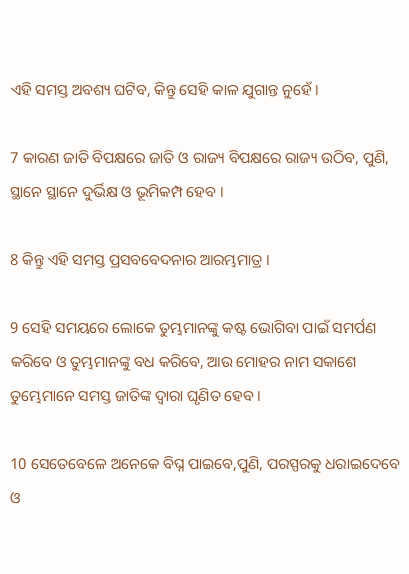ଏହି ସମସ୍ତ ଅବଶ୍ୟ ଘଟିବ, କିନ୍ତୁ ସେହି କାଳ ଯୁଗାନ୍ତ ନୁହେଁ ।

7 କାରଣ ଜାତି ବିପକ୍ଷରେ ଜାତି ଓ ରାଜ୍ୟ ବିପକ୍ଷରେ ରାଜ୍ୟ ଉଠିବ, ପୁଣି, ସ୍ଥାନେ ସ୍ଥାନେ ଦୁର୍ଭିକ୍ଷ ଓ ଭୂମିକମ୍ପ ହେବ ।

8 କିନ୍ତୁ ଏହି ସମସ୍ତ ପ୍ରସବବେଦନାର ଆରମ୍ଭମାତ୍ର ।

9 ସେହି ସମୟରେ ଲୋକେ ତୁମ୍ଭମାନଙ୍କୁ କଷ୍ଟ ଭୋଗିବା ପାଇଁ ସମର୍ପଣ କରିବେ ଓ ତୁମ୍ଭମାନଙ୍କୁ ବଧ କରିବେ, ଆଉ ମୋହର ନାମ ସକାଶେ ତୁମ୍ଭେମାନେ ସମସ୍ତ ଜାତିଙ୍କ ଦ୍ୱାରା ଘୃଣିତ ହେବ।

10 ସେତେବେଳେ ଅନେକେ ବିଘ୍ନ ପାଇବେ,ପୁଣି, ପରସ୍ପରକୁ ଧରାଇଦେବେ ଓ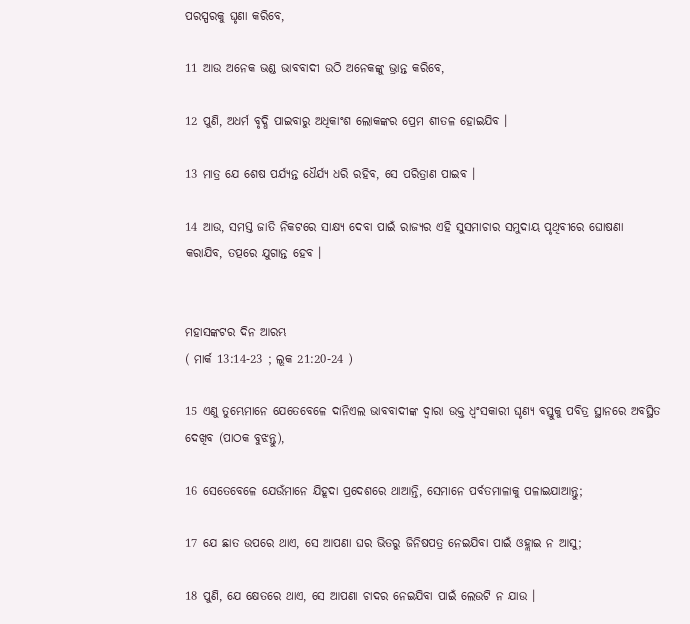ପରସ୍ପରକୁ ଘୃଣା କରିବେ,

11 ଆଉ ଅନେକ ଭଣ୍ଡ ଭାବବାଦୀ ଉଠି ଅନେକଙ୍କୁ ଭ୍ରାନ୍ତ କରିବେ,

12 ପୁଣି, ଅଧର୍ମ ବୃଦ୍ଧି ପାଇବାରୁ ଅଧିକାଂଶ ଲୋକଙ୍କର ପ୍ରେମ ଶୀତଳ ହୋଇଯିବ ।

13 ମାତ୍ର ଯେ ଶେଷ ପର୍ଯ୍ୟନ୍ତ ଧୈର୍ଯ୍ୟ ଧରି ରହିବ, ସେ ପରିତ୍ରାଣ ପାଇବ ।

14 ଆଉ, ସମସ୍ତ ଜାତି ନିକଟରେ ସାକ୍ଷ୍ୟ ଦେବା ପାଇଁ ରାଜ୍ୟର ଏହି ସୁସମାଚାର ସମୁଦାୟ ପୃଥିବୀରେ ଘୋଷଣା କରାଯିବ, ତତ୍ପରେ ଯୁଗାନ୍ତ ହେବ ।


ମହାସଙ୍କଟର ଦିନ ଆରମ୍ଭ
( ମାର୍କ 13:14-23 ; ଲୂକ 21:20-24 )

15 ଏଣୁ ତୁମ୍ଭେମାନେ ଯେତେବେଳେ ଦାନିଏଲ ଭାବବାଦୀଙ୍କ ଦ୍ୱାରା ଉକ୍ତ ଧ୍ୱଂସକାରୀ ଘୃଣ୍ୟ ବସ୍ତୁକୁ ପବିତ୍ର ସ୍ଥାନରେ ଅବସ୍ଥିତ ଦେଖିବ (ପାଠକ ବୁଝନ୍ତୁ),

16 ସେତେବେଳେ ଯେଉଁମାନେ ଯିହୂଦା ପ୍ରଦେଶରେ ଥାଆନ୍ତି, ସେମାନେ ପର୍ବତମାଳାକୁ ପଳାଇଯାଆନ୍ତୁ;

17 ଯେ ଛାତ ଉପରେ ଥାଏ, ସେ ଆପଣା ଘର ଭିତରୁ ଜିନିଷପତ୍ର ନେଇଯିବା ପାଇଁ ଓହ୍ଲାଇ ନ ଆସୁ;

18 ପୁଣି, ଯେ କ୍ଷେତରେ ଥାଏ, ସେ ଆପଣା ଚାଦର ନେଇଯିବା ପାଇଁ ଲେଉଟି ନ ଯାଉ ।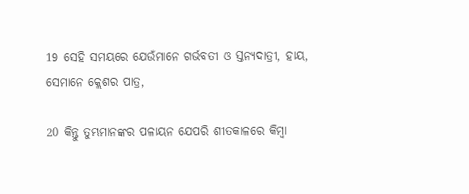19 ସେହି ସମୟରେ ଯେଉଁମାନେ ଗର୍ଭବତୀ ଓ ସ୍ତନ୍ୟଦାତ୍ରୀ, ହାୟ, ସେମାନେ କ୍ଲେଶର ପାତ୍ର,

20 କିନ୍ତୁ ତୁମ୍ଭମାନଙ୍କର ପଳାୟନ ଯେପରି ଶୀତକାଳରେ କିମ୍ବା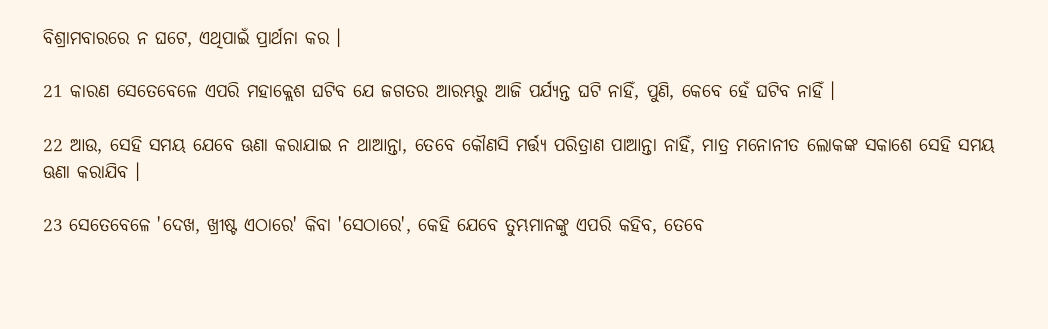ବିଶ୍ରାମବାରରେ ନ ଘଟେ, ଏଥିପାଇଁ ପ୍ରାର୍ଥନା କର ।

21 କାରଣ ସେତେବେଳେ ଏପରି ମହାକ୍ଲେଶ ଘଟିବ ଯେ ଜଗତର ଆରମ୍ଭରୁ ଆଜି ପର୍ଯ୍ୟନ୍ତ ଘଟି ନାହିଁ, ପୁଣି, କେବେ ହେଁ ଘଟିବ ନାହିଁ ।

22 ଆଉ, ସେହି ସମୟ ଯେବେ ଊଣା କରାଯାଇ ନ ଥାଆନ୍ତା, ତେବେ କୌଣସି ମର୍ତ୍ତ୍ୟ ପରିତ୍ରାଣ ପାଆନ୍ତା ନାହିଁ, ମାତ୍ର ମନୋନୀତ ଲୋକଙ୍କ ସକାଶେ ସେହି ସମୟ ଊଣା କରାଯିବ ।

23 ସେତେବେଳେ 'ଦେଖ, ଖ୍ରୀଷ୍ଟ ଏଠାରେ' କିବା 'ସେଠାରେ', କେହି ଯେବେ ତୁମ୍ଭମାନଙ୍କୁ ଏପରି କହିବ, ତେବେ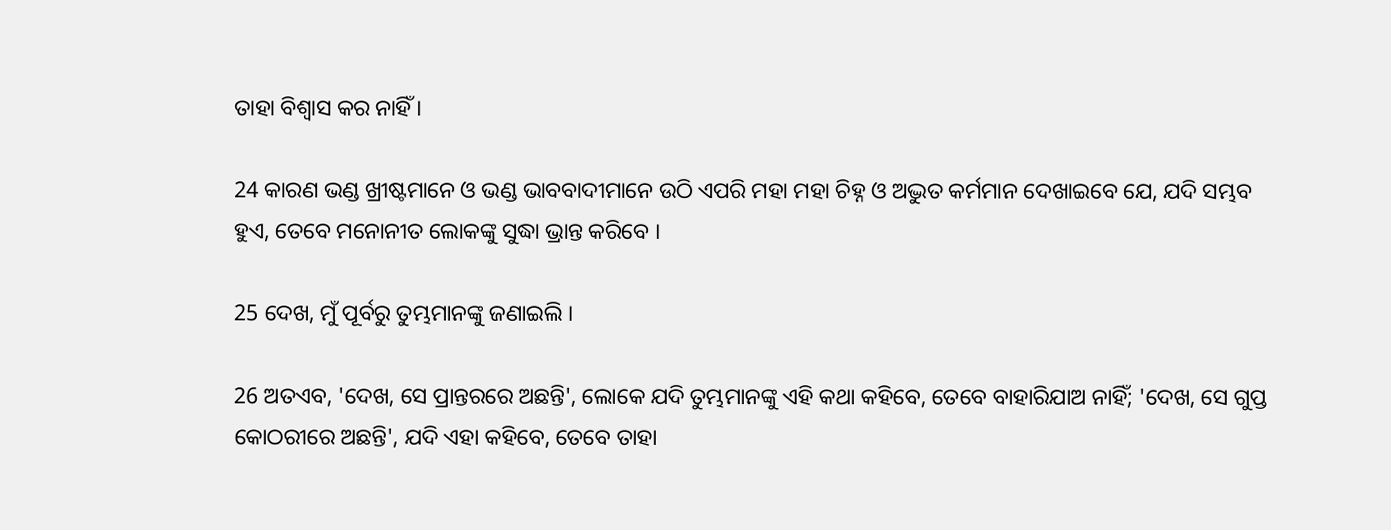ତାହା ବିଶ୍ୱାସ କର ନାହିଁ ।

24 କାରଣ ଭଣ୍ଡ ଖ୍ରୀଷ୍ଟମାନେ ଓ ଭଣ୍ଡ ଭାବବାଦୀମାନେ ଉଠି ଏପରି ମହା ମହା ଚିହ୍ନ ଓ ଅଦ୍ଭୁତ କର୍ମମାନ ଦେଖାଇବେ ଯେ, ଯଦି ସମ୍ଭବ ହୁଏ, ତେବେ ମନୋନୀତ ଲୋକଙ୍କୁ ସୁଦ୍ଧା ଭ୍ରାନ୍ତ କରିବେ ।

25 ଦେଖ, ମୁଁ ପୂର୍ବରୁ ତୁମ୍ଭମାନଙ୍କୁ ଜଣାଇଲି ।

26 ଅତଏବ, 'ଦେଖ, ସେ ପ୍ରାନ୍ତରରେ ଅଛନ୍ତି', ଲୋକେ ଯଦି ତୁମ୍ଭମାନଙ୍କୁ ଏହି କଥା କହିବେ, ତେବେ ବାହାରିଯାଅ ନାହିଁ; 'ଦେଖ, ସେ ଗୁପ୍ତ କୋଠରୀରେ ଅଛନ୍ତି', ଯଦି ଏହା କହିବେ, ତେବେ ତାହା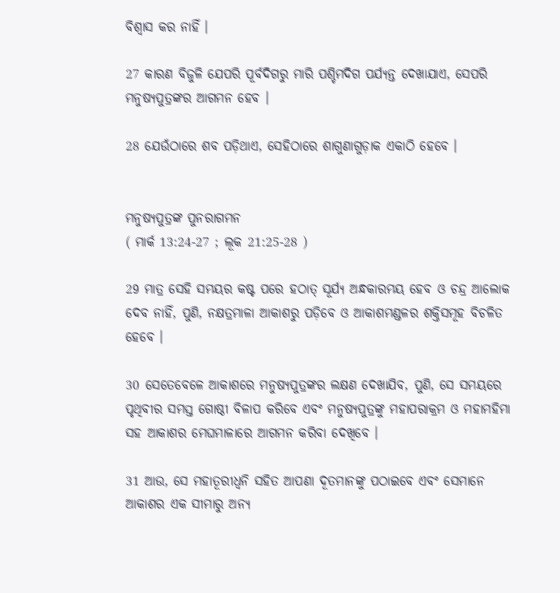ବିଶ୍ୱାସ କର ନାହିଁ ।

27 କାରଣ ବିଜୁଳି ଯେପରି ପୂର୍ବଦିଗରୁ ମାରି ପଶ୍ଚିମଦିଗ ପର୍ଯ୍ୟନ୍ତ ଦେଖାଯାଏ, ସେପରି ମନୁଷ୍ୟପୁତ୍ରଙ୍କର ଆଗମନ ହେବ ।

28 ଯେଉଁଠାରେ ଶବ ପଡ଼ିଥାଏ, ସେହିଠାରେ ଶାଗୁଣାଗୁଡ଼ାକ ଏକାଠି ହେବେ ।


ମନୁଷ୍ୟପୁତ୍ରଙ୍କ ପୁନରାଗମନ
( ମାର୍କ 13:24-27 ; ଲୂକ 21:25-28 )

29 ମାତ୍ର ସେହି ସମୟର କଷ୍ଟ ପରେ ହଠାତ୍ ସୂର୍ଯ୍ୟ ଅନ୍ଧକାରମୟ ହେବ ଓ ଚନ୍ଦ୍ର ଆଲୋକ ଦେବ ନାହିଁ, ପୁଣି, ନକ୍ଷତ୍ରମାଳା ଆକାଶରୁ ପଡ଼ିବେ ଓ ଆକାଶମଣ୍ଡଳର ଶକ୍ତିସମୂହ ବିଚଳିତ ହେବେ ।

30 ସେତେବେଳେ ଆକାଶରେ ମନୁଷ୍ୟପୁତ୍ରଙ୍କର ଲକ୍ଷଣ ଦେଖାଯିବ, ପୁଣି, ସେ ସମୟରେ ପୃଥିବୀର ସମସ୍ତ ଗୋଷ୍ଠୀ ବିଳାପ କରିବେ ଏବଂ ମନୁଷ୍ୟପୁତ୍ରଙ୍କୁ ମହାପରାକ୍ରମ ଓ ମହାମହିମା ସହ ଆକାଶର ମେଘମାଳାରେ ଆଗମନ କରିବା ଦେଖିବେ ।

31 ଆଉ, ସେ ମହାତୂରୀଧ୍ୱନି ସହିତ ଆପଣା ଦୂତମାନଙ୍କୁ ପଠାଇବେ ଏବଂ ସେମାନେ ଆକାଶର ଏକ ସୀମାରୁ ଅନ୍ୟ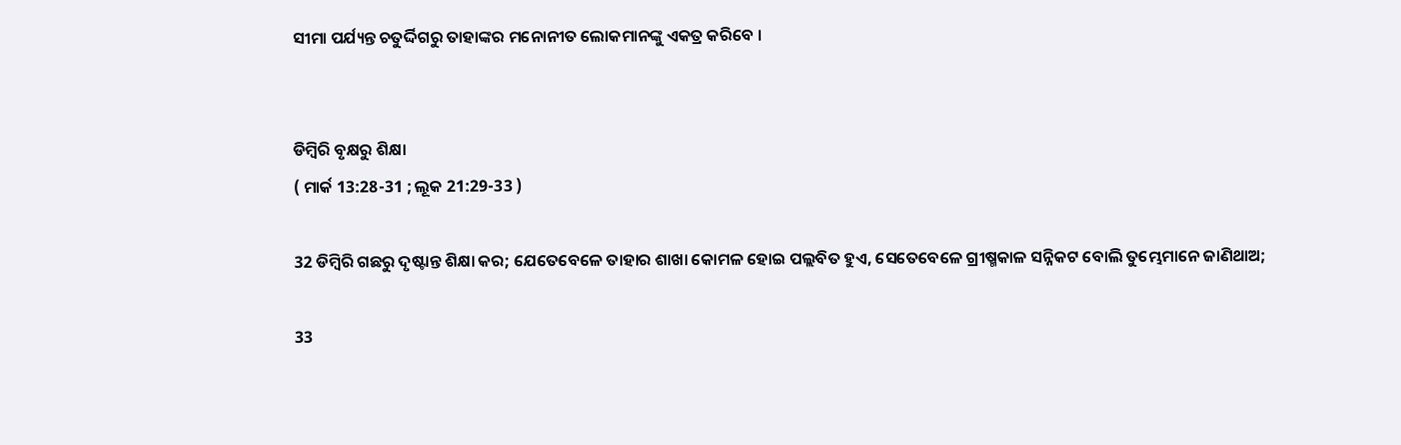ସୀମା ପର୍ଯ୍ୟନ୍ତ ଚତୁର୍ଦ୍ଦିଗରୁ ତାହାଙ୍କର ମନୋନୀତ ଲୋକମାନଙ୍କୁ ଏକତ୍ର କରିବେ ।


ଡିମ୍ବିରି ବୃକ୍ଷରୁ ଶିକ୍ଷା
( ମାର୍କ 13:28-31 ; ଲୂକ 21:29-33 )

32 ଡିମ୍ବିରି ଗଛରୁ ଦୃଷ୍ଟାନ୍ତ ଶିକ୍ଷା କର; ଯେତେବେଳେ ତାହାର ଶାଖା କୋମଳ ହୋଇ ପଲ୍ଲବିତ ହୁଏ, ସେତେବେଳେ ଗ୍ରୀଷ୍ମକାଳ ସନ୍ନିକଟ ବୋଲି ତୁମ୍ଭେମାନେ ଜାଣିଥାଅ;

33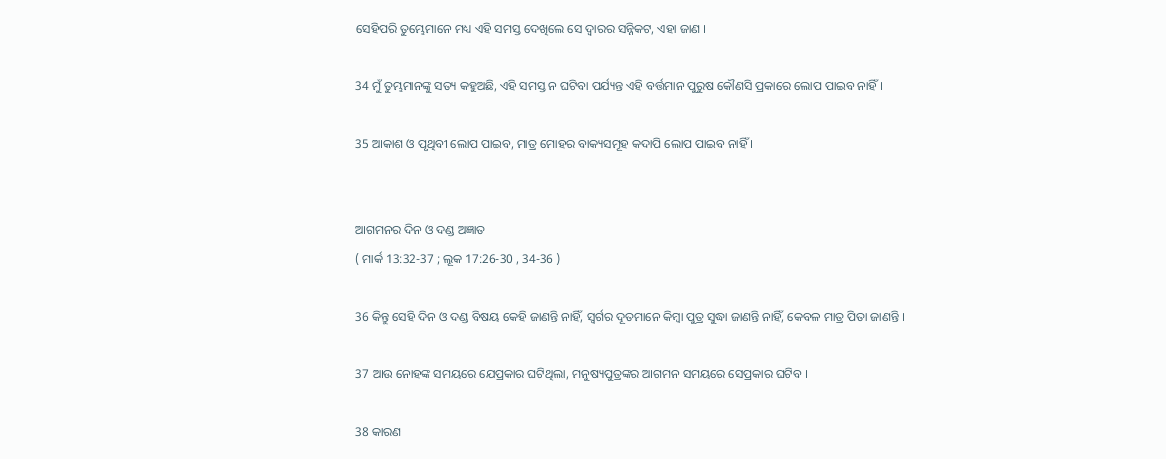ସେହିପରି ତୁମ୍ଭେମାନେ ମଧ୍ୟ ଏହି ସମସ୍ତ ଦେଖିଲେ ସେ ଦ୍ୱାରର ସନ୍ନିକଟ, ଏହା ଜାଣ ।

34 ମୁଁ ତୁମ୍ଭମାନଙ୍କୁ ସତ୍ୟ କହୁଅଛି, ଏହି ସମସ୍ତ ନ ଘଟିବା ପର୍ଯ୍ୟନ୍ତ ଏହି ବର୍ତ୍ତମାନ ପୁରୁଷ କୌଣସି ପ୍ରକାରେ ଲୋପ ପାଇବ ନାହିଁ ।

35 ଆକାଶ ଓ ପୃଥିବୀ ଲୋପ ପାଇବ, ମାତ୍ର ମୋହର ବାକ୍ୟସମୂହ କଦାପି ଲୋପ ପାଇବ ନାହିଁ ।


ଆଗମନର ଦିନ ଓ ଦଣ୍ଡ ଅଜ୍ଞାତ
( ମାର୍କ 13:32-37 ; ଲୂକ 17:26-30 , 34-36 )

36 କିନ୍ତୁ ସେହି ଦିନ ଓ ଦଣ୍ଡ ବିଷୟ କେହି ଜାଣନ୍ତି ନାହିଁ, ସ୍ୱର୍ଗର ଦୂତମାନେ କିମ୍ବା ପୁତ୍ର ସୁଦ୍ଧା ଜାଣନ୍ତି ନାହିଁ, କେବଳ ମାତ୍ର ପିତା ଜାଣନ୍ତି ।

37 ଆଉ ନୋହଙ୍କ ସମୟରେ ଯେପ୍ରକାର ଘଟିଥିଲା, ମନୁଷ୍ୟପୁତ୍ରଙ୍କର ଆଗମନ ସମୟରେ ସେପ୍ରକାର ଘଟିବ ।

38 କାରଣ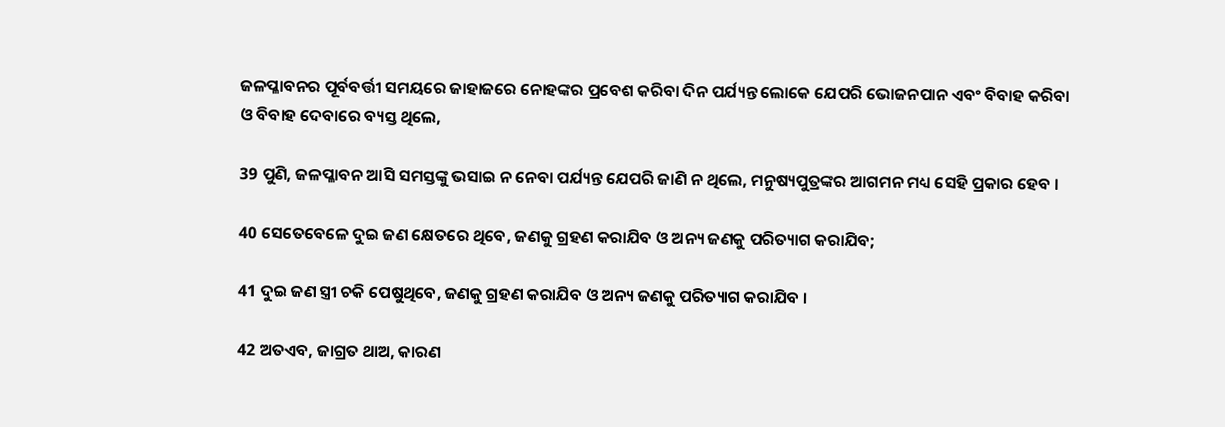ଜଳପ୍ଳାବନର ପୂର୍ବବର୍ତ୍ତୀ ସମୟରେ ଜାହାଜରେ ନୋହଙ୍କର ପ୍ରବେଶ କରିବା ଦିନ ପର୍ଯ୍ୟନ୍ତ ଲୋକେ ଯେପରି ଭୋଜନପାନ ଏବଂ ବିବାହ କରିବା ଓ ବିବାହ ଦେବାରେ ବ୍ୟସ୍ତ ଥିଲେ,

39 ପୁଣି, ଜଳପ୍ଳାବନ ଆସି ସମସ୍ତଙ୍କୁ ଭସାଇ ନ ନେବା ପର୍ଯ୍ୟନ୍ତ ଯେପରି ଜାଣି ନ ଥିଲେ, ମନୁଷ୍ୟପୁତ୍ରଙ୍କର ଆଗମନ ମଧ୍ୟ ସେହି ପ୍ରକାର ହେବ ।

40 ସେତେବେଳେ ଦୁଇ ଜଣ କ୍ଷେତରେ ଥିବେ, ଜଣକୁ ଗ୍ରହଣ କରାଯିବ ଓ ଅନ୍ୟ ଜଣକୁ ପରିତ୍ୟାଗ କରାଯିବ;

41 ଦୁଇ ଜଣ ସ୍ତ୍ରୀ ଚକି ପେଷୁଥିବେ, ଜଣକୁ ଗ୍ରହଣ କରାଯିବ ଓ ଅନ୍ୟ ଜଣକୁ ପରିତ୍ୟାଗ କରାଯିବ ।

42 ଅତଏବ, ଜାଗ୍ରତ ଥାଅ, କାରଣ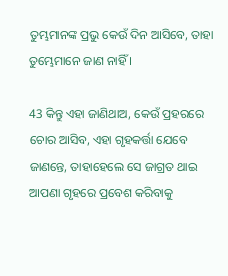ତୁମ୍ଭମାନଙ୍କ ପ୍ରଭୁ କେଉଁ ଦିନ ଆସିବେ, ତାହା ତୁମ୍ଭେମାନେ ଜାଣ ନାହିଁ ।

43 କିନ୍ତୁ ଏହା ଜାଣିଥାଅ, କେଉଁ ପ୍ରହରରେ ଚୋର ଆସିବ, ଏହା ଗୃହକର୍ତ୍ତା ଯେବେ ଜାଣନ୍ତେ, ତାହାହେଲେ ସେ ଜାଗ୍ରତ ଥାଇ ଆପଣା ଗୃହରେ ପ୍ରବେଶ କରିବାକୁ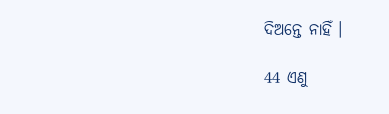ଦିଅନ୍ତେ ନାହିଁ ।

44 ଏଣୁ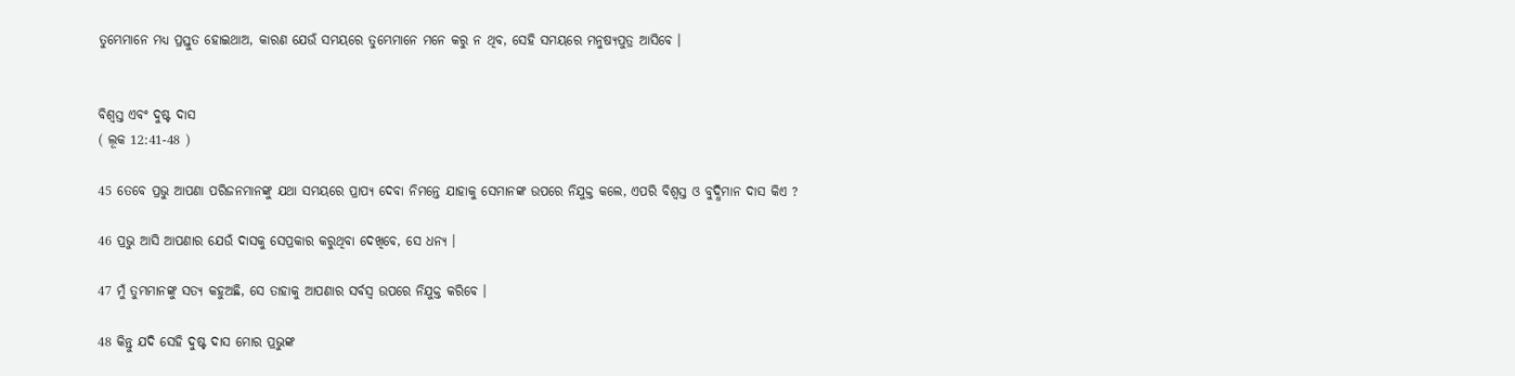ତୁମ୍ଭେମାନେ ମଧ୍ୟ ପ୍ରସ୍ତୁତ ହୋଇଥାଅ, କାରଣ ଯେଉଁ ସମୟରେ ତୁମ୍ଭେମାନେ ମନେ କରୁ ନ ଥିବ, ସେହି ସମୟରେ ମନୁଷ୍ୟପୁତ୍ର ଆସିବେ ।


ବିଶ୍ୱସ୍ତ ଏବଂ ଦୁଷ୍ଟ ଦାସ
( ଲୂକ 12:41-48 )

45 ତେବେ ପ୍ରଭୁ ଆପଣା ପରିଜନମାନଙ୍କୁ ଯଥା ସମୟରେ ପ୍ରାପ୍ୟ ଦେବା ନିମନ୍ତେ ଯାହାକୁ ସେମାନଙ୍କ ଉପରେ ନିଯୁକ୍ତ କଲେ, ଏପରି ବିଶ୍ୱସ୍ତ ଓ ବୁଦ୍ଧିମାନ ଦାସ କିଏ ?

46 ପ୍ରଭୁ ଆସି ଆପଣାର ଯେଉଁ ଦାସକୁ ସେପ୍ରକାର କରୁଥିବା ଦେଖିବେ, ସେ ଧନ୍ୟ ।

47 ମୁଁ ତୁମ୍ଭମାନଙ୍କୁ ସତ୍ୟ କହୁଅଛି, ସେ ତାହାକୁ ଆପଣାର ସର୍ବସ୍ୱ ଉପରେ ନିଯୁକ୍ତ କରିବେ ।

48 କିନ୍ତୁ ଯଦି ସେହି ଦୁଷ୍ଟ ଦାସ ମୋର ପ୍ରଭୁଙ୍କ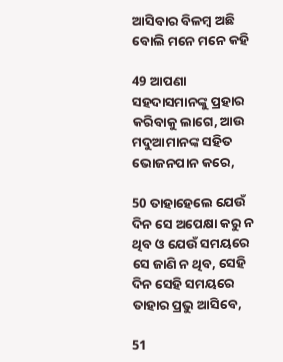ଆସିବାର ବିଳମ୍ବ ଅଛି ବୋଲି ମନେ ମନେ କହି

49 ଆପଣା ସହଦାସମାନଙ୍କୁ ପ୍ରହାର କରିବାକୁ ଲାଗେ, ଆଉ ମଦୁଆମାନଙ୍କ ସହିତ ଭୋଜନପାନ କରେ,

50 ତାହାହେଲେ ଯେଉଁ ଦିନ ସେ ଅପେକ୍ଷା କରୁ ନ ଥିବ ଓ ଯେଉଁ ସମୟରେ ସେ ଜାଣି ନ ଥିବ, ସେହି ଦିନ ସେହି ସମୟରେ ତାହାର ପ୍ରଭୁ ଆସିବେ,

51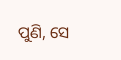ପୁଣି, ସେ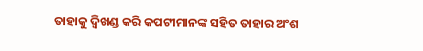ତାହାକୁ ଦ୍ୱିଖଣ୍ଡ କରି କପଟୀମାନଙ୍କ ସହିତ ତାହାର ଅଂଶ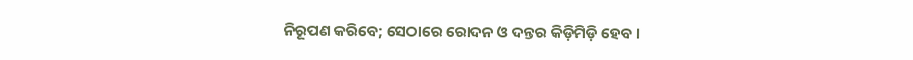ନିରୂପଣ କରିବେ; ସେଠାରେ ରୋଦନ ଓ ଦନ୍ତର କିଡ଼ିମିଡ଼ି ହେବ ।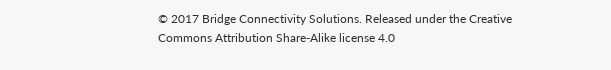© 2017 Bridge Connectivity Solutions. Released under the Creative Commons Attribution Share-Alike license 4.0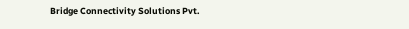Bridge Connectivity Solutions Pvt.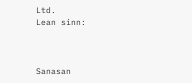Ltd.
Lean sinn:



Sanasan